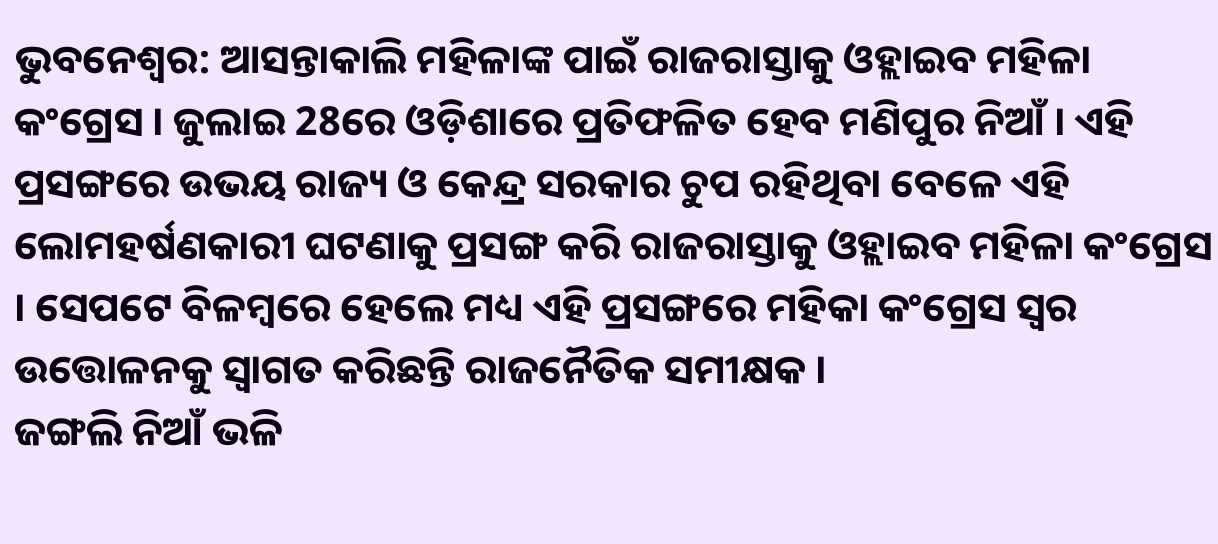ଭୁବନେଶ୍ବର: ଆସନ୍ତାକାଲି ମହିଳାଙ୍କ ପାଇଁ ରାଜରାସ୍ତାକୁ ଓହ୍ଲାଇବ ମହିଳା କଂଗ୍ରେସ । ଜୁଲାଇ 28ରେ ଓଡ଼ିଶାରେ ପ୍ରତିଫଳିତ ହେବ ମଣିପୁର ନିଆଁ । ଏହି ପ୍ରସଙ୍ଗରେ ଉଭୟ ରାଜ୍ୟ ଓ କେନ୍ଦ୍ର ସରକାର ଚୁପ ରହିଥିବା ବେଳେ ଏହି ଲୋମହର୍ଷଣକାରୀ ଘଟଣାକୁ ପ୍ରସଙ୍ଗ କରି ରାଜରାସ୍ତାକୁ ଓହ୍ଲାଇବ ମହିଳା କଂଗ୍ରେସ । ସେପଟେ ବିଳମ୍ବରେ ହେଲେ ମଧ୍ୟ ଏହି ପ୍ରସଙ୍ଗରେ ମହିକା କଂଗ୍ରେସ ସ୍ବର ଉତ୍ତୋଳନକୁ ସ୍ବାଗତ କରିଛନ୍ତି ରାଜନୈତିକ ସମୀକ୍ଷକ ।
ଜଙ୍ଗଲି ନିଆଁ ଭଳି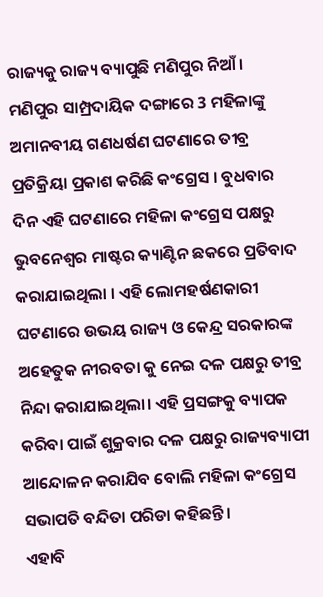ରାଜ୍ୟକୁ ରାଜ୍ୟ ବ୍ୟାପୁଛି ମଣିପୁର ନିଆଁ । ମଣିପୁର ସାମ୍ପ୍ରଦାୟିକ ଦଙ୍ଗାରେ 3 ମହିଳାଙ୍କୁ ଅମାନବୀୟ ଗଣଧର୍ଷଣ ଘଟଣାରେ ତୀବ୍ର ପ୍ରତିକ୍ରିୟା ପ୍ରକାଶ କରିଛି କଂଗ୍ରେସ । ବୁଧବାର ଦିନ ଏହି ଘଟଣାରେ ମହିଳା କଂଗ୍ରେସ ପକ୍ଷରୁ ଭୁବନେଶ୍ବର ମାଷ୍ଟର କ୍ୟାଣ୍ଟିନ ଛକରେ ପ୍ରତିବାଦ କରାଯାଇଥିଲା । ଏହି ଲୋମହର୍ଷଣକାରୀ ଘଟଣାରେ ଉଭୟ ରାଜ୍ୟ ଓ କେନ୍ଦ୍ର ସରକାରଙ୍କ ଅହେତୁକ ନୀରବତା କୁ ନେଇ ଦଳ ପକ୍ଷରୁ ତୀବ୍ର ନିନ୍ଦା କରାଯାଇଥିଲା। ଏହି ପ୍ରସଙ୍ଗକୁ ବ୍ୟାପକ କରିବା ପାଇଁ ଶୁକ୍ରବାର ଦଳ ପକ୍ଷରୁ ରାଜ୍ୟବ୍ୟାପୀ ଆନ୍ଦୋଳନ କରାଯିବ ବୋଲି ମହିଳା କଂଗ୍ରେସ ସଭାପତି ବନ୍ଦିତା ପରିଡା କହିଛନ୍ତି ।
ଏହାବି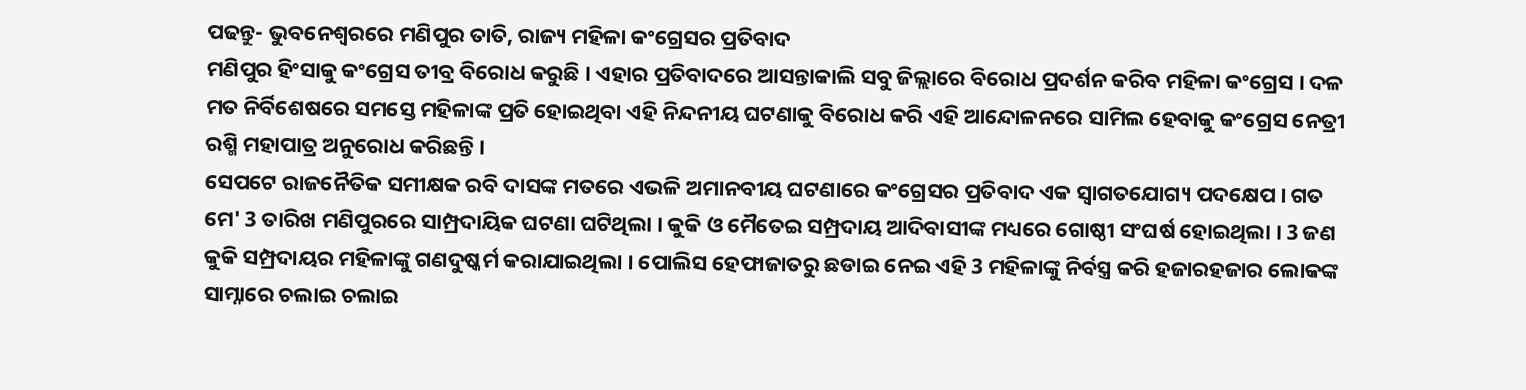ପଢନ୍ତୁ- ଭୁବନେଶ୍ବରରେ ମଣିପୁର ତାତି, ରାଜ୍ୟ ମହିଳା କଂଗ୍ରେସର ପ୍ରତିବାଦ
ମଣିପୁର ହିଂସାକୁ କଂଗ୍ରେସ ତୀବ୍ର ବିରୋଧ କରୁଛି । ଏହାର ପ୍ରତିବାଦରେ ଆସନ୍ତାକାଲି ସବୁ ଜିଲ୍ଲାରେ ବିରୋଧ ପ୍ରଦର୍ଶନ କରିବ ମହିଳା କଂଗ୍ରେସ । ଦଳ ମତ ନିର୍ବିଶେଷରେ ସମସ୍ତେ ମହିଳାଙ୍କ ପ୍ରତି ହୋଇଥିବା ଏହି ନିନ୍ଦନୀୟ ଘଟଣାକୁ ବିରୋଧ କରି ଏହି ଆନ୍ଦୋଳନରେ ସାମିଲ ହେବାକୁ କଂଗ୍ରେସ ନେତ୍ରୀ ରଶ୍ମି ମହାପାତ୍ର ଅନୁରୋଧ କରିଛନ୍ତି ।
ସେପଟେ ରାଜନୈତିକ ସମୀକ୍ଷକ ରବି ଦାସଙ୍କ ମତରେ ଏଭଳି ଅମାନବୀୟ ଘଟଣାରେ କଂଗ୍ରେସର ପ୍ରତିବାଦ ଏକ ସ୍ବାଗତଯୋଗ୍ୟ ପଦକ୍ଷେପ । ଗତ ମେ' 3 ତାରିଖ ମଣିପୁରରେ ସାମ୍ପ୍ରଦାୟିକ ଘଟଣା ଘଟିଥିଲା । କୁକି ଓ ମୈତେଇ ସମ୍ପ୍ରଦାୟ ଆଦିବାସୀଙ୍କ ମଧ୍ୟରେ ଗୋଷ୍ଠୀ ସଂଘର୍ଷ ହୋଇଥିଲା । 3 ଜଣ କୁକି ସମ୍ପ୍ରଦାୟର ମହିଳାଙ୍କୁ ଗଣଦୁଷ୍କର୍ମ କରାଯାଇଥିଲା । ପୋଲିସ ହେଫାଜାତରୁ ଛଡାଇ ନେଇ ଏହି 3 ମହିଳାଙ୍କୁ ନିର୍ବସ୍ତ୍ର କରି ହଜାରହଜାର ଲୋକଙ୍କ ସାମ୍ନାରେ ଚଲାଇ ଚଲାଇ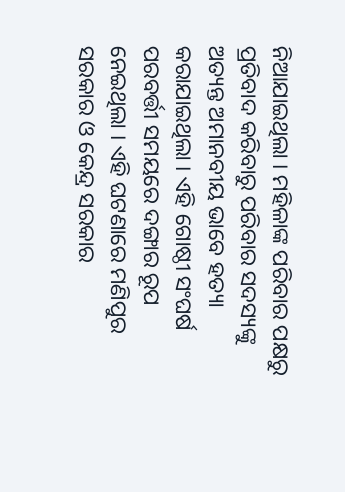ନିଆଯାଇଥିଲା । ମହିଳାଙ୍କ ପରିବାର ପକ୍ଷରୁ ପ୍ରତିବାଦ କରିବାରୁ ପରିବାର ସଦସ୍ୟଙ୍କୁ ଅତ୍ୟନ୍ତ ଅମାନବୀୟ ଭାବେ ହତ୍ୟା କରାଯାଇଥିଲା । ଏହି ଗୋଷ୍ଠୀ ସଂଘର୍ଷ ପରବର୍ତ୍ତୀ ସମୟରେ ଦଙ୍ଗାର ରୂପ ନେଇଥିଲା । ଏହି ଘଟଣାରେ ମଣିପୁର ସରକାର ଓ କେନ୍ଦ୍ର ସରକାର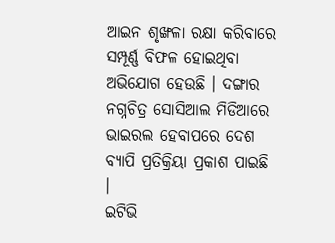ଆଇନ ଶୃଙ୍ଖଳା ରକ୍ଷା କରିବାରେ ସମ୍ପୂର୍ଣ୍ଣ ବିଫଳ ହୋଇଥିବା ଅଭିଯୋଗ ହେଉଛି । ଦଙ୍ଗାର ନଗ୍ନଚିତ୍ର ସୋସିଆଲ ମିଡିଆରେ ଭାଇରଲ ହେବାପରେ ଦେଶ ବ୍ୟାପି ପ୍ରତିକ୍ରିୟା ପ୍ରକାଶ ପାଇଛି ।
ଇଟିଭି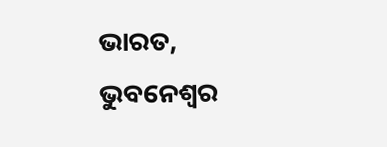ଭାରତ, ଭୁବନେଶ୍ବର